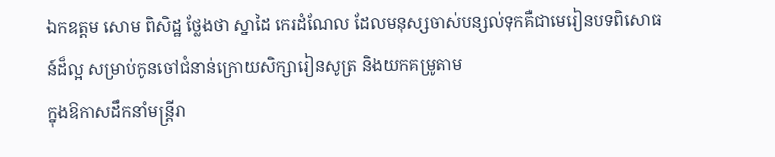ឯកឧត្តម សោម ពិសិដ្ឋ ថ្លែងថា ស្នាដៃ កេរដំណែល ដែលមនុស្សចាស់បន្សល់ទុកគឺជាមេរៀនបទពិសោធន៍ដ៏ល្អ សម្រាប់កូនចៅជំនាន់ក្រោយសិក្សារៀនសូត្រ និងយកគម្រូតាម
ក្នុងឱកាសដឹកនាំមន្ត្រីរា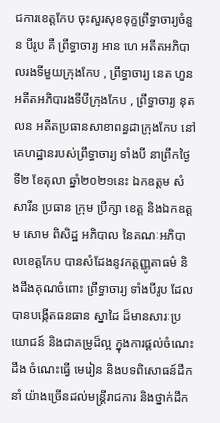ជការខេត្តកែប ចុះសួរសុខទុក្ខព្រឹទ្ធាចារ្យចំនួន បីរូប គឺ ព្រឹទ្ធាចារ្យ អាន ហេ អតីតអភិបាលរងទីមួយក្រុងកែប , ព្រឹទ្ធាចារ្យ នេត ហួន អតីតអភិបារងទីបីក្រុងកែប , ព្រឹទ្ធាចារ្យ នុត លន អតីតប្រធានសាខាពន្ធដាក្រុងកែប នៅគេហដ្ឋានរបស់ព្រឹទ្ធាចារ្យ ទាំងបី នាព្រឹកថ្ងៃទី២ ខែតុលា ឆ្នាំ២០២១នេះ ឯកឧត្តម សំ សារីន ប្រធាន ក្រុម ប្រឹក្សា ខេត្ត និងឯកឧត្ដម សោម ពិសិដ្ឋ អភិបាល នៃគណៈអភិបាលខេត្តកែប បានសំដែងនូវកត្តញ្ញូតាធម៌ និងដឹងគុណចំពោះ ព្រឹទ្ធាចារ្យ ទាំងបីរូប ដែលបានបង្កើតធនធាន ស្នាដៃ ដ៏មានសារៈប្រយោជន៍ និងជាគម្រូដ៏ល្អ ក្នុងការផ្តល់ចំណេះដឹង ចំណេះធ្វើ មេរៀន និងបទពិសោធន៍ដឹកនាំ យ៉ាងច្រើនដល់មន្ត្រីរាជការ និងថ្នាក់ដឹក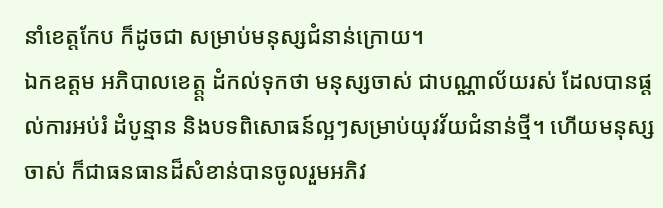នាំខេត្តកែប ក៏ដូចជា សម្រាប់មនុស្សជំនាន់ក្រោយ។
ឯកឧត្តម អភិបាលខេត្ត្ត ដំកល់ទុកថា មនុស្សចាស់ ជាបណ្ណាល័យរស់ ដែលបានផ្តល់ការអប់រំ ដំបូន្មាន និងបទពិសោធន៍ល្អៗសម្រាប់យុវវ័យជំនាន់ថ្មី។ ហើយមនុស្សចាស់ ក៏ជាធនធានដ៏សំខាន់បានចូលរួមអភិវ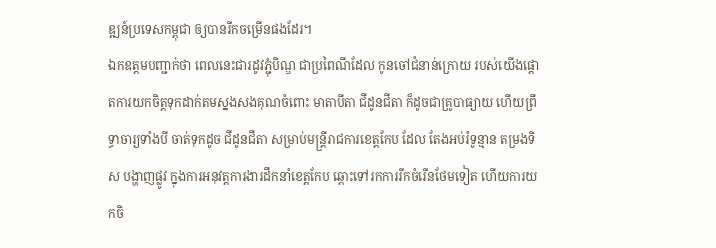ឌ្ឍន៍ប្រទេសកម្ពុជា ឲ្យបានរីកចម្រើនផងដែរ។
ឯកឧត្តមបញ្ជាក់ថា ពេលនេះជារដូវភ្ជុំបិណ្ឌ ជាប្រពៃណីដែល កូនចៅជំនាន់ក្រោយ របស់យេីងផ្តោតការយកចិត្តទុកដាក់តមស្នងសងគុណចំពោះ មាតាបីតា ជីដូនជីតា ក៏ដូចជាគ្រូបាធ្យាយ ហើយព្រឹទ្ធាចារ្យទាំងបី ចាត់ទុកដូច ជីដូនជីតា សម្រាប់មន្ត្រីរាជការខេត្តកែប ដែល តែងអប់រំទូន្មាន តម្រងទិស បង្ហាញផ្លូវ ក្នុងការអនុវត្តការងារដឹកនាំខេត្តកែប ឆ្ពោះទៅរកការរីកចំរើនថែមទៀត ហើយការយកចិ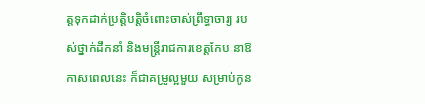ត្តទុកដាក់ប្រត្តិបត្តិចំពោះចាស់ព្រឹទ្ធាចារ្យ របស់ថ្នាក់ដឹកនាំ និងមន្ត្រីរាជការខេត្តកែប នាឱកាសពេលនេះ ក៏ជាគម្រូល្អមួយ សម្រាប់កូន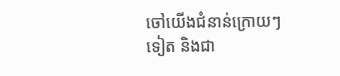ចៅយើងជំនាន់ក្រោយៗទៀត និងជា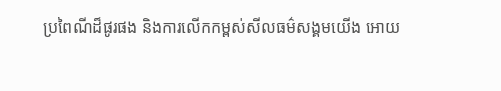ប្រពៃណីដ៏ផូរផង និងការលើកកម្ពស់សីលធម៌សង្គមយើង អោយ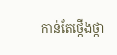កាន់តែថ្កើងថ្កា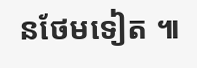នថែមទៀត ៕